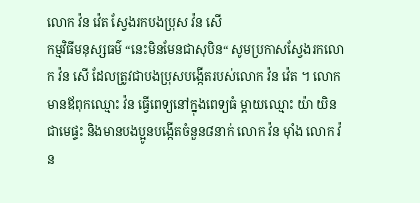លោក វ៉ន វ៉េត ស្វែងរកបងប្រុស វ៉ន សើ
កម្មវិធីមនុស្សធម៌ “នេះមិនមែនជាសុបិន“ សូមប្រកាសស្វែងរកលោក វ៉ន សើ ដែលត្រូវជាបងប្រុសបង្កើតរបស់លោក វ៉ន វ៉េត ។ លោកមានឪពុកឈ្មោះ វ៉ន ធ្វើពេទ្យនៅក្នុងពេទ្យធំ ម្ដាយឈ្មោះ យ៉ា យិន ជាមេផ្ទះ និងមានបងប្អូនបង្កើតចំនួន៨នាក់ លោក វ៉ន ម៉ាំង លោក វ៉ន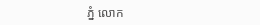ភ្នំ លោក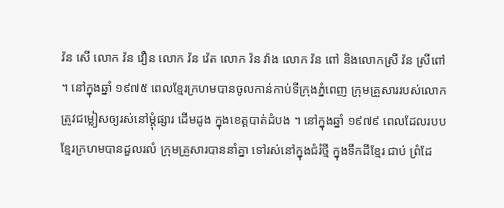វ៉ន សើ លោក វ៉ន វឿន លោក វ៉ន វ៉េត លោក វ៉ន វ៉ាង លោក វ៉ន ពៅ និងលោកស្រី វ៉ន ស្រីពៅ ។ នៅក្នុងឆ្នាំ ១៩៧៥ ពេលខ្មែរក្រហមបានចូលកាន់កាប់ទីក្រុងភ្នំពេញ ក្រុមគ្រួសាររបស់លោកត្រូវជម្លៀសឲ្យរស់នៅម្ដុំផ្សារ ដើមដូង ក្នុងខេត្តបាត់ដំបង ។ នៅក្នុងឆ្នាំ ១៩៧៩ ពេលដែលរបបខ្មែរក្រហមបានដួលរលំ ក្រុមគ្រួសារបាននាំគ្នា ទៅរស់នៅក្នុងជំរំថ្មី ក្នុងទឹកដីខ្មែរ ជាប់ ព្រំដែ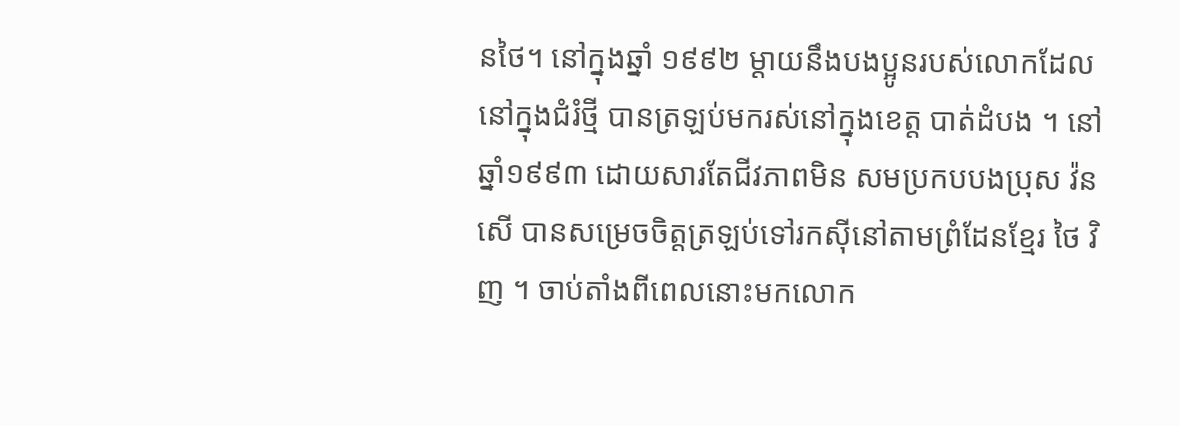នថៃ។ នៅក្នុងឆ្នាំ ១៩៩២ ម្ដាយនឹងបងប្អូនរបស់លោកដែលនៅក្នុងជំរំថ្មី បានត្រឡប់មករស់នៅក្នុងខេត្ត បាត់ដំបង ។ នៅឆ្នាំ១៩៩៣ ដោយសារតែជីវភាពមិន សមប្រកបបងប្រុស វ៉ន សើ បានសម្រេចចិត្តត្រឡប់ទៅរកស៊ីនៅតាមព្រំដែនខ្មែរ ថៃ វិញ ។ ចាប់តាំងពីពេលនោះមកលោក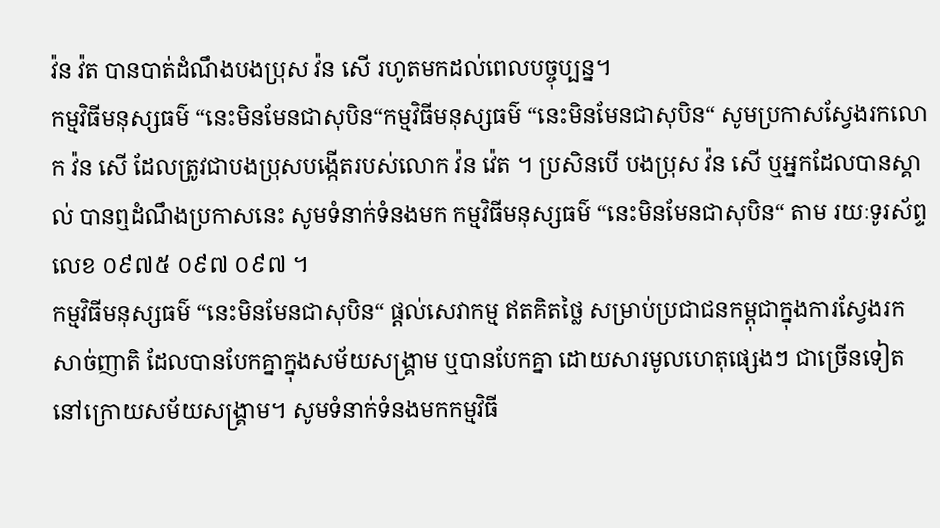វ៉ន វ៉ត បានបាត់ដំណឹងបងប្រុស វ៉ន សើ រហូតមកដល់ពេលបច្ចុប្បន្ន។
កម្មវិធីមនុស្សធម៌ “នេះមិនមែនជាសុបិន“កម្មវិធីមនុស្សធម៌ “នេះមិនមែនជាសុបិន“ សូមប្រកាសស្វែងរកលោក វ៉ន សើ ដែលត្រូវជាបងប្រុសបង្កើតរបស់លោក វ៉ន វ៉េត ។ ប្រសិនបើ បងប្រុស វ៉ន សើ ឬអ្នកដែលបានស្គាល់ បានឮដំណឹងប្រកាសនេះ សូមទំនាក់ទំនងមក កម្មវិធីមនុស្សធម៌ “នេះមិនមែនជាសុបិន“ តាម រយៈទូរស័ព្ទលេខ ០៩៧៥ ០៩៧ ០៩៧ ។
កម្មវិធីមនុស្សធម៌ “នេះមិនមែនជាសុបិន“ ផ្ដល់សេវាកម្ម ឥតគិតថ្លៃ សម្រាប់ប្រជាជនកម្ពុជាក្នុងការស្វែងរក សាច់ញាតិ ដែលបានបែកគ្នាក្នុងសម័យសង្គ្រាម ឬបានបែកគ្នា ដោយសារមូលហេតុផ្សេងៗ ជាច្រើនទៀតនៅក្រោយសម័យសង្គ្រាម។ សូមទំនាក់ទំនងមកកម្មវិធី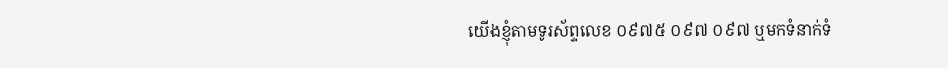យើងខ្ញុំតាមទូរស័ព្ទលេខ ០៩៧៥ ០៩៧ ០៩៧ ឬមកទំនាក់ទំ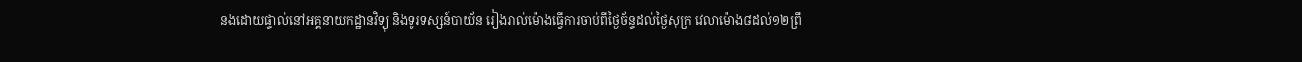នងដោយផ្ទាល់នៅអគ្គនាយកដ្ឋានវិទ្យុ និងទូរទស្សន៍បាយ័ន រៀងរាល់ម៉ោងធ្វើការចាប់ពីថ្ងៃច័ន្ទដល់ថ្ងៃសុក្រ វេលាម៉ោង៨ដល់១២ព្រឹ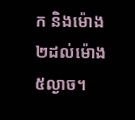ក និងម៉ោង២ដល់ម៉ោង៥ល្ងាច។